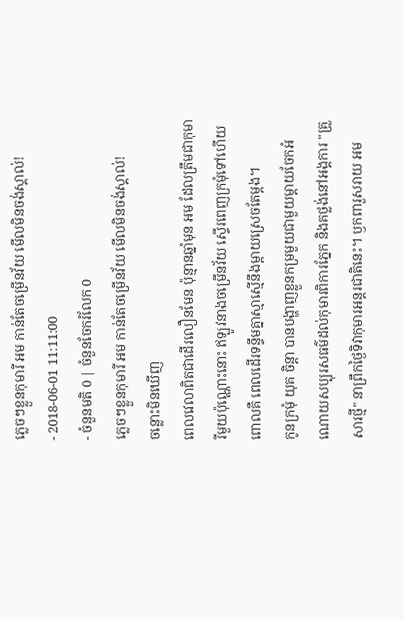ភ្លេចៗខ្លួនកុមារី អម កាន់តែចម្រើនវ័យ មើលមិនចង់ស្គាល់!
- 2018-06-01 11:11:00
- ចំនួនមតិ 0 | ចំនួនចែករំលែក 0
ភ្លេចៗខ្លួនកុមារី អម កាន់តែចម្រើនវ័យ មើលមិនចង់ស្គាល់!
ចន្លោះមិនឃើញ
ពេលវេលាពិតជាដើរលឿនមែន ប៉ុន្មានឆ្នាំមុន អម ដែលត្រឹមជាកុមារីមួយប៉ុណ្ណោះនោះ ឥឡូវនាងចម្រើនវ័យ ស្ទើរពេញក្រមុំទៅហើយ ពោលគឺ ពេលដើរទន្ទឹមគ្នាស្មាស្មើនឹងម្ដាយស្រេចតែម្ដង។
កូនក្រមុំ យុគ ចិន្តា បានបង្ហាញខ្លួនកម្រមួយជាមួយម្ដាយចែកអំណោយសប្បុរសធម៌ដល់កុមារពិការភ្នែក និងគថ្លង់នៅអង្គការ "គ្រួសារថ្មី" នាព្រឹកថ្ងៃទិវាកុមារអន្តរជាតិនេះ។ ឫកពារួសរាយ អម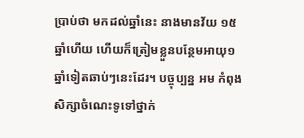ប្រាប់ថា មកដល់ឆ្នាំនេះ នាងមានវ័យ ១៥ឆ្នាំហើយ ហើយក៏ត្រៀមខ្លួនបន្ថែមអាយុ១ឆ្នាំទៀតឆាប់ៗនេះដែរ។ បច្ចុប្បន្ន អម កំពុងសិក្សាចំណេះទូទៅថ្នាក់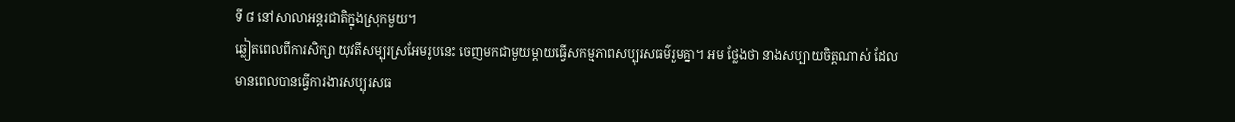ទី ៨ នៅសាលាអន្តរជាតិក្នុងស្រុកមួយ។
ឆ្លៀតពេលពីការសិក្សា យុវតីសម្បុរស្រអែមរូបនេះ ចេញមកជាមួយម្ដាយធ្វើសកម្មភាពសប្បុរសធម៌រួមគ្នា។ អម ថ្លែងថា នាងសប្បាយចិត្តណាស់ ដែលមានពេលបានធ្វើការងារសប្បុរសធ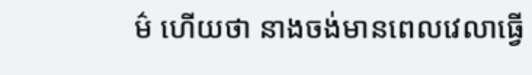ម៌ ហើយថា នាងចង់មានពេលវេលាធ្វើ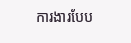ការងារបែប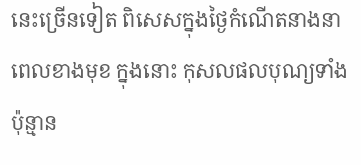នេះច្រើនទៀត ពិសេសក្នុងថ្ងៃកំណើតនាងនាពេលខាងមុខ ក្នុងនោះ កុសលផលបុណ្យទាំងប៉ុន្មាន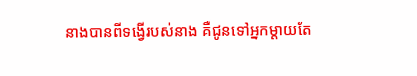នាងបានពីទង្វើរបស់នាង គឺជូនទៅអ្នកម្ដាយតែ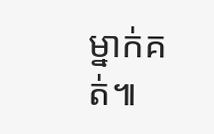ម្នាក់គត់៕